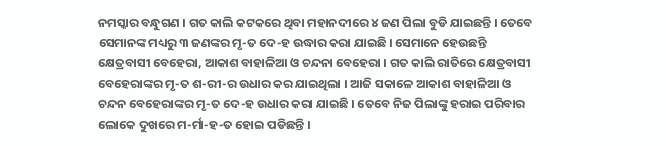ନମସ୍କାର ବନ୍ଧୁଗଣ । ଗତ କାଲି କଟକରେ ଥିବା ମହାନଦୀରେ ୪ ଜଣ ପିଲା ବୁଡି ଯାଇଛନ୍ତି । ତେବେ ସେମାନଙ୍କ ମଧ୍ୟରୁ ୩ ଜଣଙ୍କର ମୃ-ତ ଦେ-ହ ଉଦ୍ଧାର କରା ଯାଇଛି । ସେମାନେ ହେଉଛନ୍ତି କ୍ଷେତ୍ରବାସୀ ବେହେରା, ଆକାଶ ବାହାଳିଆ ଓ ଚନ୍ଦନା ବେହେରା । ଗତ କାଲି ରାତିରେ କ୍ଷେତ୍ରବାସୀ ବେହେରାଙ୍କର ମୃ-ତ ଶ-ରୀ-ର ଉଧାର କର ଯାଇଥିଲା । ଆଜି ସକାଳେ ଆକାଶ ବାହାଳିଆ ଓ ଚନ୍ଦନ ବେହେରାଙ୍କର ମୃ-ତ ଦେ-ହ ଉଧାର କରା ଯାଇଛି । ତେବେ ନିଜ ପିଲାଙ୍କୁ ହରାଇ ପରିବାର ଲୋକେ ଦୁଖରେ ମ-ର୍ମା-ହ-ତ ହୋଇ ପଡିଛନ୍ତି ।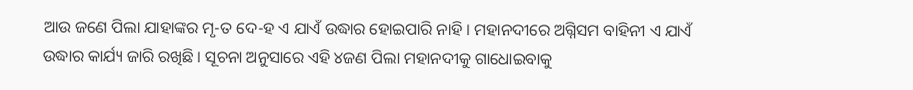ଆଉ ଜଣେ ପିଲା ଯାହାଙ୍କର ମୃ-ତ ଦେ-ହ ଏ ଯାଏଁ ଉଦ୍ଧାର ହୋଇପାରି ନାହି । ମହାନଦୀରେ ଅଗ୍ନିସମ ବାହିନୀ ଏ ଯାଏଁ ଉଦ୍ଧାର କାର୍ଯ୍ୟ ଜାରି ରଖିଛି । ସୂଚନା ଅନୁସାରେ ଏହି ୪ଜଣ ପିଲା ମହାନଦୀକୁ ଗାଧୋଇବାକୁ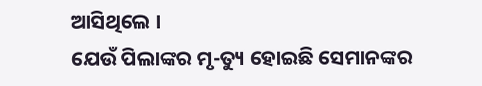ଆସିଥିଲେ ।
ଯେଉଁ ପିଲାଙ୍କର ମୃ-ତ୍ୟୁ ହୋଇଛି ସେମାନଙ୍କର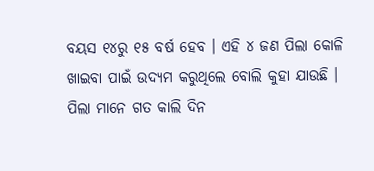ବୟସ ୧୪ରୁ ୧୫ ବର୍ଷ ହେବ । ଏହି ୪ ଜଣ ପିଲା କୋଳି ଖାଇବା ପାଇଁ ଉଦ୍ୟମ କରୁଥିଲେ ବୋଲି କୁହା ଯାଉଛି । ପିଲା ମାନେ ଗତ କାଲି ଦିନ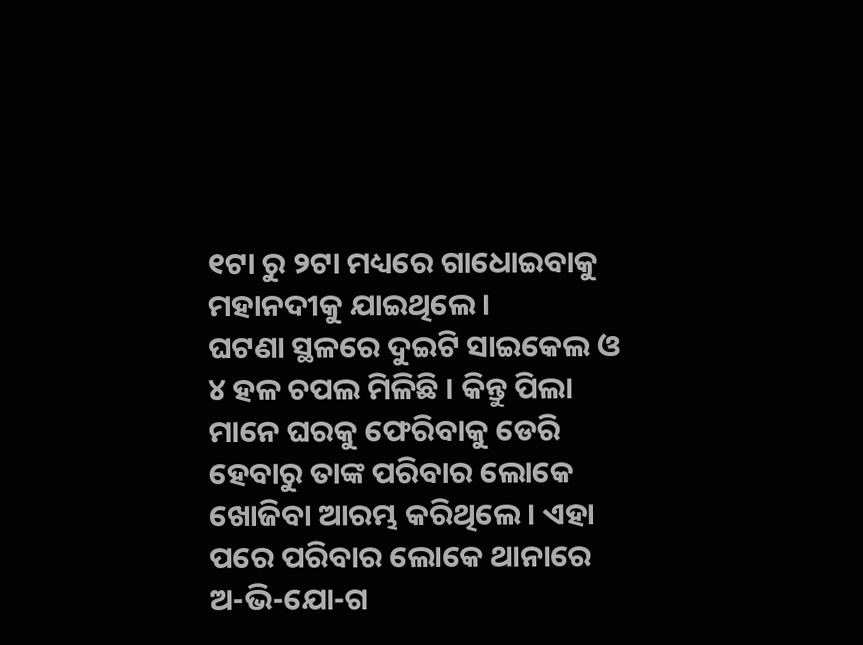୧ଟା ରୁ ୨ଟା ମଧ୍ୟରେ ଗାଧୋଇବାକୁ ମହାନଦୀକୁ ଯାଇଥିଲେ ।
ଘଟଣା ସ୍ଥଳରେ ଦୁଇଟି ସାଇକେଲ ଓ ୪ ହଳ ଚପଲ ମିଳିଛି । କିନ୍ତୁ ପିଲା ମାନେ ଘରକୁ ଫେରିବାକୁ ଡେରି ହେବାରୁ ତାଙ୍କ ପରିବାର ଲୋକେ ଖୋଜିବା ଆରମ୍ଭ କରିଥିଲେ । ଏହା ପରେ ପରିବାର ଲୋକେ ଥାନାରେ ଅ-ଭି-ଯୋ-ଗ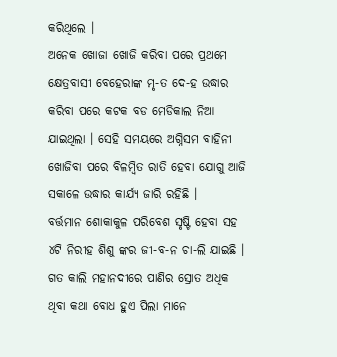କରିଥିଲେ ।
ଅନେକ ଖୋଜା ଖୋଜି କରିବା ପରେ ପ୍ରଥମେ କ୍ଷେତ୍ରବାସୀ ବେହେରାଙ୍କ ମୃ-ତ ଦେ-ହ ଉଦ୍ଧାର କରିବା ପରେ କଟକ ବଡ ମେଡିକାଲ ନିଆ ଯାଇଥିଲା । ସେହି ସମୟରେ ଅଗ୍ନିସମ ବାହିନୀ ଖୋଜିବା ପରେ ବିଳମ୍ବିତ ରାତି ହେବା ଯୋଗୁ ଆଜି ସକାଳେ ଉଦ୍ଧାର କାର୍ଯ୍ୟ ଜାରି ରହିଛି ।
ବର୍ତ୍ତମାନ ଶୋକାକୁଳ ପରିବେଶ ସୃଷ୍ଟି ହେବା ସହ ୪ଟି ନିରୀହ ଶିଶୁ ଙ୍କର ଜୀ-ବ-ନ ଚା-ଲି ଯାଇଛି । ଗତ କାଲି ମହାନଦୀରେ ପାଣିର ସ୍ରୋତ ଅଧିକ ଥିବା କଥା ବୋଧ ହୁଏ ପିଲା ମାନେ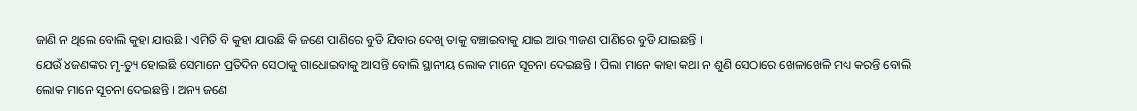ଜାଣି ନ ଥିଲେ ବୋଲି କୁହା ଯାଉଛି । ଏମିତି ବି କୁହା ଯାଉଛି କି ଜଣେ ପାଣିରେ ବୁଡି ଯିବାର ଦେଖି ତାକୁ ବଞ୍ଚାଇବାକୁ ଯାଇ ଆଉ ୩ଜଣ ପାଣିରେ ବୁଡି ଯାଇଛନ୍ତି ।
ଯେଉଁ ୪ଜଣଙ୍କର ମୃ-ତ୍ୟୁ ହୋଇଛି ସେମାନେ ପ୍ରତିଦିନ ସେଠାକୁ ଗାଧୋଇବାକୁ ଆସନ୍ତି ବୋଲି ସ୍ଥାନୀୟ ଲୋକ ମାନେ ସୂଚନା ଦେଇଛନ୍ତି । ପିଲା ମାନେ କାହା କଥା ନ ଶୁଣି ସେଠାରେ ଖେଳାଖେଳି ମଧ୍ୟ କରନ୍ତି ବୋଲି ଲୋକ ମାନେ ସୂଚନା ଦେଇଛନ୍ତି । ଅନ୍ୟ ଜଣେ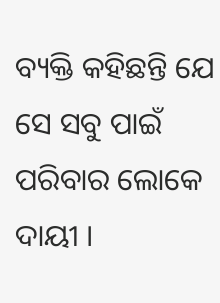ବ୍ୟକ୍ତି କହିଛନ୍ତି ଯେ ସେ ସବୁ ପାଇଁ ପରିବାର ଲୋକେ ଦାୟୀ ।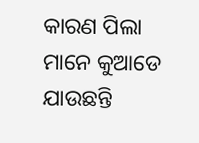କାରଣ ପିଲା ମାନେ କୁଆଡେ ଯାଉଛନ୍ତି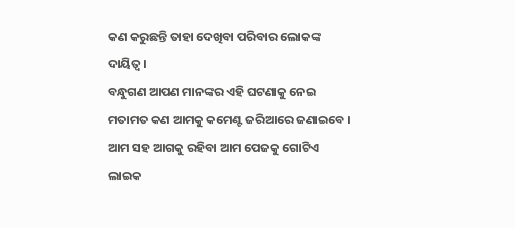କଣ କରୁଛନ୍ତି ତାହା ଦେଖିବା ପରିବାର ଲୋକଙ୍କ ଦାୟିତ୍ଵ ।
ବନ୍ଧୁଗଣ ଆପଣ ମାନଙ୍କର ଏହି ଘଟଣାକୁ ନେଇ ମତାମତ କଣ ଆମକୁ କମେଣ୍ଟ ଜରିଆରେ ଜଣାଇବେ । ଆମ ସହ ଆଗକୁ ରହିବା ଆମ ପେଜକୁ ଗୋଟିଏ ଲାଇକ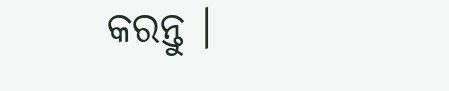କରନ୍ତୁ ।